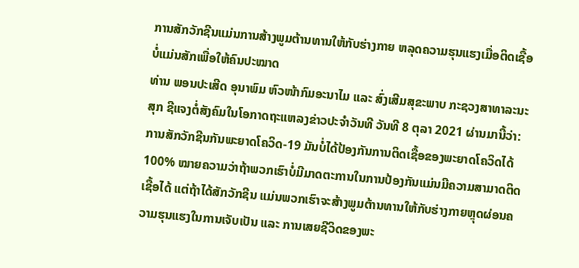ການສັກວັກຊີນແມ່ນການສ້າງພູມຕ້ານທານໃຫ້ກັບຮ່າງກາຍ ຫລຸດຄວາມຮຸນແຮງເມື່ອຕິດເຊື້ອ ບໍ່ແມ່ນສັກເພື່ອໃຫ້ຄົນປະໝາດ
ທ່ານ ພອນປະເສີດ ອຸນາພົມ ຫົວໜ້າກົມອະນາໄມ ແລະ ສົ່ງເສີມສຸຂະພາບ ກະຊວງສາທາລະນະສຸກ ຊີແຈງຕໍ່ສັງຄົມໃນໂອກາດຖະແຫລງຂ່າວປະຈຳວັນທີ ວັນທີ 8 ຕຸລາ 2021 ຜ່ານມານີ້ວ່າ: ການສັກວັກຊີນກັນພະຍາດໂຄວິດ-19 ມັນບໍ່ໄດ້ປ້ອງກັນການຕິດເຊື້ອຂອງພະຍາດໂຄວິດໄດ້ 100% ໝາຍຄວາມວ່າຖ້າພວກເຮົາບໍ່ມີມາດຕະການໃນການປ້ອງກັນແມ່ນມີຄວາມສາມາດຕິດເຊື້ອໄດ້ ແຕ່ຖ້າໄດ້ສັກວັກຊີນ ແມ່ນພວກເຮົາຈະສ້າງພູມຕ້ານທານໃຫ້ກັບຮ່າງກາຍຫຼຸດຜ່ອນຄວາມຮຸນແຮງໃນການເຈັບເປັນ ແລະ ການເສຍຊີວິດຂອງພະ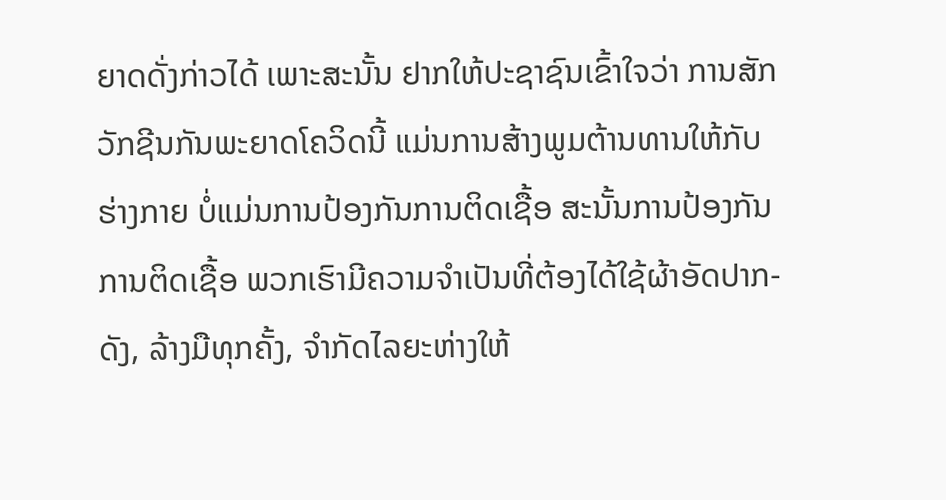ຍາດດັ່ງກ່າວໄດ້ ເພາະສະນັ້ນ ຢາກໃຫ້ປະຊາຊົນເຂົ້າໃຈວ່າ ການສັກວັກຊີນກັນພະຍາດໂຄວິດນີ້ ແມ່ນການສ້າງພູມຕ້ານທານໃຫ້ກັບຮ່າງກາຍ ບໍ່ແມ່ນການປ້ອງກັນການຕິດເຊື້ອ ສະນັ້ນການປ້ອງກັນການຕິດເຊື້ອ ພວກເຮົາມີຄວາມຈຳເປັນທີ່ຕ້ອງໄດ້ໃຊ້ຜ້າອັດປາກ-ດັງ, ລ້າງມືທຸກຄັ້ງ, ຈຳກັດໄລຍະຫ່າງໃຫ້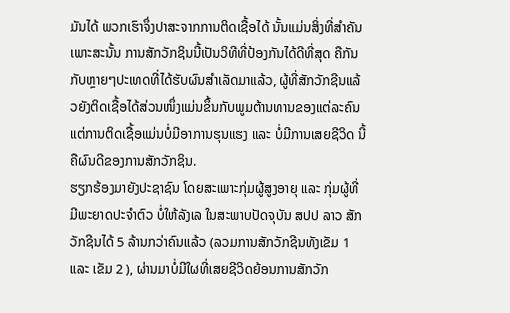ມັນໄດ້ ພວກເຮົາຈຶ່ງປາສະຈາກການຕິດເຊື້ອໄດ້ ນັ້ນແມ່ນສິ່ງທີ່ສຳຄັນ ເພາະສະນັ້ນ ການສັກວັກຊິນນີ້ເປັນວິທີທີ່ປ້ອງກັນໄດ້ດີທີ່ສຸດ ຄືກັນກັບຫຼາຍໆປະເທດທີ່ໄດ້ຮັບຜົນສຳເລັດມາແລ້ວ, ຜູ້ທີ່ສັກວັກຊີນແລ້ວຍັງຕິດເຊື້ອໄດ້ສ່ວນໜຶ່ງແມ່ນຂຶ້ນກັບພູມຕ້ານທານຂອງແຕ່ລະຄົນ ແຕ່ການຕິດເຊື້ອແມ່ນບໍ່ມີອາການຮຸນແຮງ ແລະ ບໍ່ມີການເສຍຊີວິດ ນີ້ຄືຜົນດີຂອງການສັກວັກຊິນ.
ຮຽກຮ້ອງມາຍັງປະຊາຊົນ ໂດຍສະເພາະກຸ່ມຜູ້ສູງອາຍຸ ແລະ ກຸ່ມຜູ້ທີ່ມີພະຍາດປະຈຳຕົວ ບໍ່ໃຫ້ລັງເລ ໃນສະພາບປັດຈຸບັນ ສປປ ລາວ ສັກວັກຊີນໄດ້ 5 ລ້ານກວ່າຄົນແລ້ວ (ລວມການສັກວັກຊີນທັງເຂັມ 1 ແລະ ເຂັມ 2 ), ຜ່ານມາບໍ່ມີໃຜທີ່ເສຍຊີວິດຍ້ອນການສັກວັກ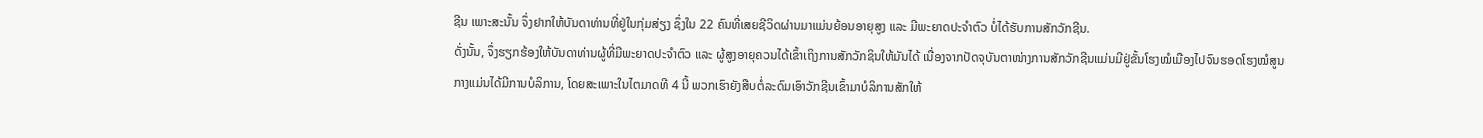ຊີນ ເພາະສະນັ້ນ ຈຶ່ງຢາກໃຫ້ບັນດາທ່ານທີ່ຢູ່ໃນກຸ່ມສ່ຽງ ຊຶ່ງໃນ 22 ຄົນທີ່ເສຍຊີວິດຜ່ານມາແມ່ນຍ້ອນອາຍຸສູງ ແລະ ມີພະຍາດປະຈຳຕົວ ບໍ່ໄດ້ຮັບການສັກວັກຊີນ.
ດັ່ງນັ້ນ, ຈຶ່ງຮຽກຮ້ອງໃຫ້ບັນດາທ່ານຜູ້ທີ່ມີພະຍາດປະຈຳຕົວ ແລະ ຜູ້ສູງອາຍຸຄວນໄດ້ເຂົ້າເຖິງການສັກວັກຊິນໃຫ້ມັນໄດ້ ເນື່ອງຈາກປັດຈຸບັນຕາໜ່າງການສັກວັກຊີນແມ່ນມີຢູ່ຂັ້ນໂຮງໝໍເມືອງໄປຈົນຮອດໂຮງໝໍສູນກາງແມ່ນໄດ້ມີການບໍລິການ, ໂດຍສະເພາະໃນໄຕມາດທີ 4 ນີ້ ພວກເຮົາຍັງສືບຕໍ່ລະດົມເອົາວັກຊີນເຂົ້າມາບໍລິການສັກໃຫ້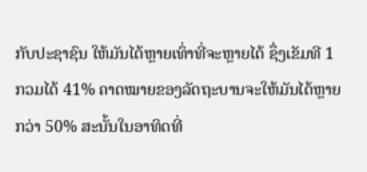ກັບປະຊາຊົນ ໃຫ້ມັນໄດ້ຫຼາຍເທົ່າທີ່ຈະຫຼາຍໄດ້ ຊຶ່ງເຂັມທີ 1 ກວມໄດ້ 41% ຄາດໝາຍຂອງລັດຖະບານຈະໃຫ້ມັນໄດ້ຫຼາຍກວ່າ 50% ສະນັ້ນໃນອາທິດທີ່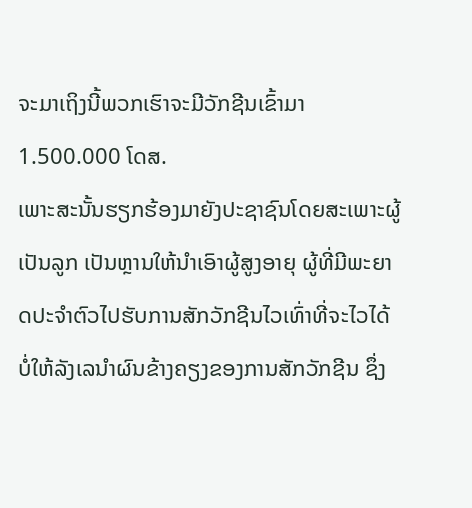ຈະມາເຖິງນີ້ພວກເຮົາຈະມີວັກຊີນເຂົ້າມາ 1.500.000 ໂດສ.
ເພາະສະນັ້ນຮຽກຮ້ອງມາຍັງປະຊາຊົນໂດຍສະເພາະຜູ້ເປັນລູກ ເປັນຫຼານໃຫ້ນໍາເອົາຜູ້ສູງອາຍຸ ຜູ້ທີ່ມີພະຍາດປະຈຳຕົວໄປຮັບການສັກວັກຊີນໄວເທົ່າທີ່ຈະໄວໄດ້ ບໍ່ໃຫ້ລັງເລນໍາຜົນຂ້າງຄຽງຂອງການສັກວັກຊີນ ຊຶ່ງ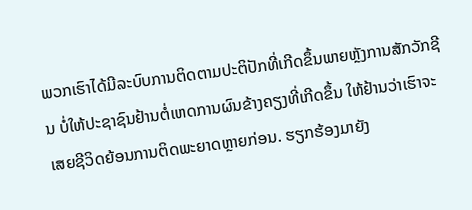ພວກເຮົາໄດ້ມີລະບົບການຕິດຕາມປະຕິປັກທີ່ເກີດຂຶ້ນພາຍຫຼັງການສັກວັກຊີນ ບໍ່ໃຫ້ປະຊາຊົນຢ້ານຕໍ່ເຫດການຜົນຂ້າງຄຽງທີ່ເກີດຂຶ້ນ ໃຫ້ຢ້ານວ່າເຮົາຈະເສຍຊີວິດຍ້ອນການຕິດພະຍາດຫຼາຍກ່ອນ. ຮຽກຮ້ອງມາຍັງ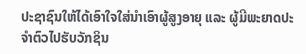ປະຊາຊົນໃຫ້ໄດ້ເອົາໃຈໃສ່ນໍາເອົາຜູ້ສູງອາຍຸ ແລະ ຜູ້ມີພະຍາດປະຈຳຕົວໄປຮັບວັກຊິນ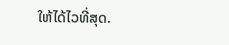ໃຫ້ໄດ້ໄວທີ່ສຸດ.